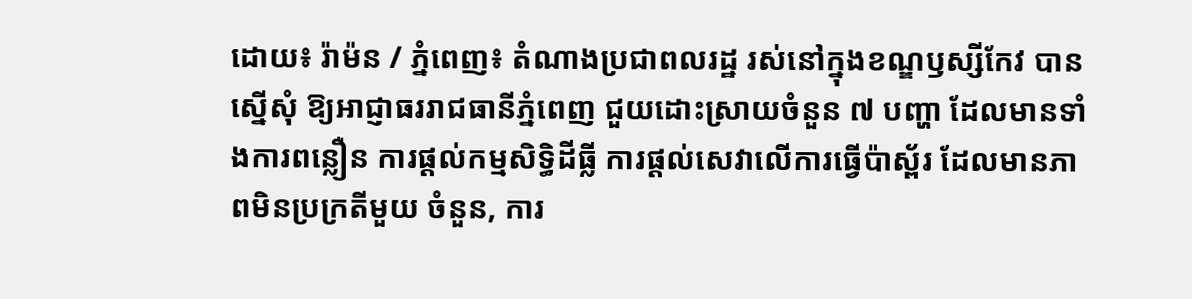ដោយ៖ រ៉ាម៉ន / ភ្នំពេញ៖ តំណាងប្រជាពលរដ្ឋ រស់នៅក្នុងខណ្ឌឫស្សីកែវ បានស្នើសុំ ឱ្យអាជ្ញាធររាជធានីភ្នំពេញ ជួយដោះស្រាយចំនួន ៧ បញ្ហា ដែលមានទាំងការពន្លឿន ការផ្តល់កម្មសិទ្ធិដីធ្លី ការផ្តល់សេវាលើការធ្វើប៉ាស័្ពរ ដែលមានភាពមិនប្រក្រតីមួយ ចំនួន, ការ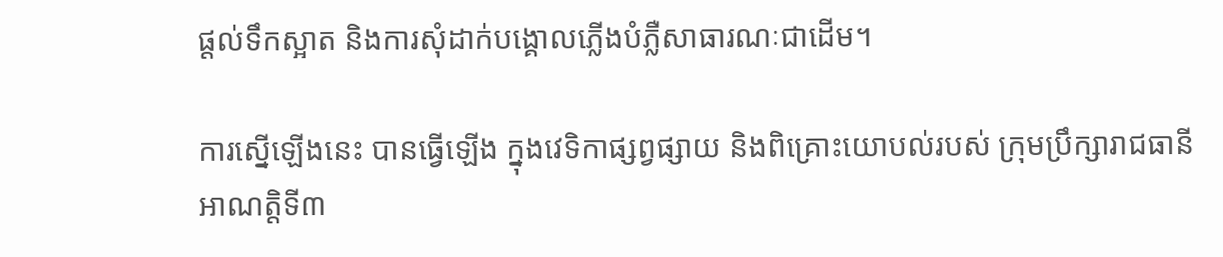ផ្តល់ទឹកស្អាត និងការសុំដាក់បង្គោលភ្លើងបំភ្លឺសាធារណៈជាដើម។

ការស្នើឡើងនេះ បានធ្វើឡើង ក្នុងវេទិកាផ្សព្វផ្សាយ និងពិគ្រោះយោបល់របស់ ក្រុមប្រឹក្សារាជធានី អាណត្តិទី៣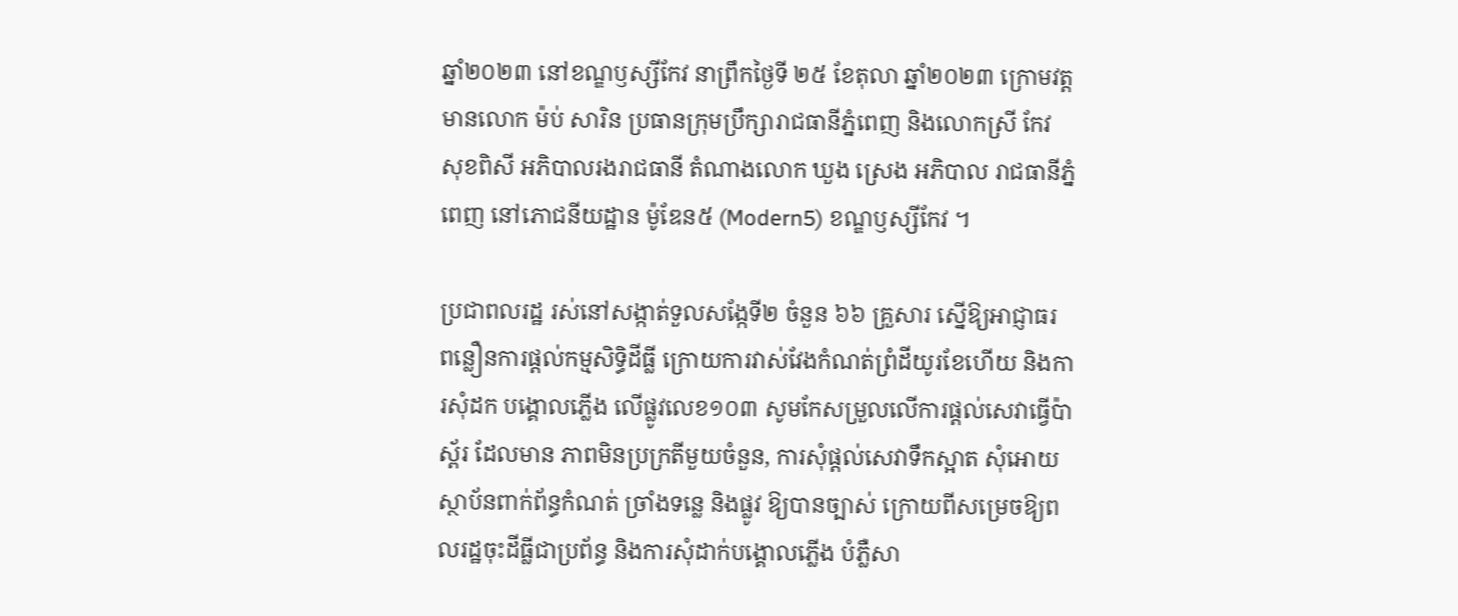ឆ្នាំ២០២៣ នៅខណ្ឌឫស្សីកែវ នាព្រឹកថ្ងៃទី ២៥ ខែតុលា ឆ្នាំ២០២៣ ក្រោមវត្តមានលោក ម៉ប់ សារិន ប្រធានក្រុមប្រឹក្សារាជធានីភ្នំពេញ និងលោកស្រី កែវ សុខពិសី អភិបាលរងរាជធានី តំណាងលោក ឃួង ស្រេង អភិបាល រាជធានីភ្នំពេញ នៅភោជនីយដ្ឋាន ម៉ូឌែន៥ (Modern5) ខណ្ឌឫស្សីកែវ ។

ប្រជាពលរដ្ឋ រស់នៅសង្កាត់ទួលសង្កែទី២ ចំនួន ៦៦ គ្រួសារ ស្នើឱ្យអាជ្ញាធរ ពន្លឿនការផ្តល់កម្មសិទ្ធិដីធ្លី ក្រោយការវាស់វែងកំណត់ព្រំដីយូរខែហើយ និងការសុំដក បង្គោលភ្លើង លើផ្លូវលេខ១០៣ សូមកែសម្រួលលើការផ្តល់សេវាធ្វើប៉ាស័្ពរ ដែលមាន ភាពមិនប្រក្រតីមួយចំនួន, ការសុំផ្តល់សេវាទឹកស្អាត សុំអោយស្ថាប័នពាក់ព័ន្ធកំណត់ ច្រាំងទន្លេ និងផ្លូវ ឱ្យបានច្បាស់ ក្រោយពីសម្រេចឱ្យពលរដ្ឋចុះដីធ្លីជាប្រព័ន្ធ និងការសុំដាក់បង្គោលភ្លើង បំភ្លឺសា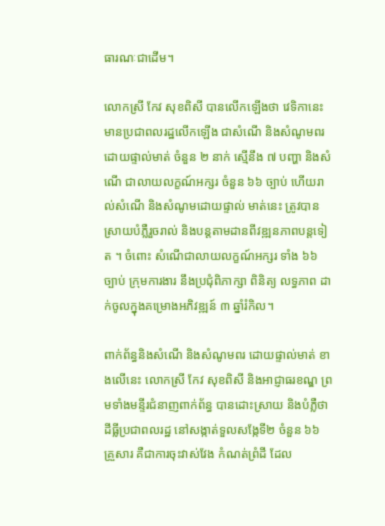ធារណៈជាដើម។

លោកស្រី កែវ សុខពិសី បានលើកឡើងថា វេទិកានេះ មានប្រជាពលរដ្ឋលើកឡើង ជាសំណើ និងសំណូមពរដោយផ្ទាល់មាត់ ចំនួន ២ នាក់ ស្មើនឹង ៧ បញ្ហា និងសំណើ ជាលាយលក្ខណ៍អក្សរ ចំនួន ៦៦ ច្បាប់ ហើយរាល់សំណើ និងសំណូមដោយផ្ទាល់ មាត់នេះ ត្រូវបានស្រាយបំភ្លឺរួចរាល់ និងបន្តតាមដានពីវឌ្ឍនភាពបន្តទៀត ។ ចំពោះ សំណើជាលាយលក្ខណ៍អក្សរ ទាំង ៦៦ ច្បាប់ ក្រុមការងារ នឹងប្រជុំពិភាក្សា ពិនិត្យ លទ្ធភាព ដាក់ចូលក្នុងគម្រោងអភិវឌ្ឍន៍ ៣ ឆ្នាំរំកិល។

ពាក់ព័ន្ធនិងសំណើ និងសំណូមពរ ដោយផ្ទាល់មាត់ ខាងលើនេះ លោកស្រី កែវ សុខពិសី និងអាជ្ញាធរខណ្ឌ ព្រមទាំងមន្ទីរជំនាញពាក់ព័ន្ធ បានដោះស្រាយ និងបំភ្លឺថា ដីធ្លីប្រជាពលរដ្ឋ នៅសង្កាត់ទួលសង្កែទី២ ចំនួន ៦៦ គ្រួសារ គឺជាការចុះវាស់វែង កំណត់ព្រំដី ដែល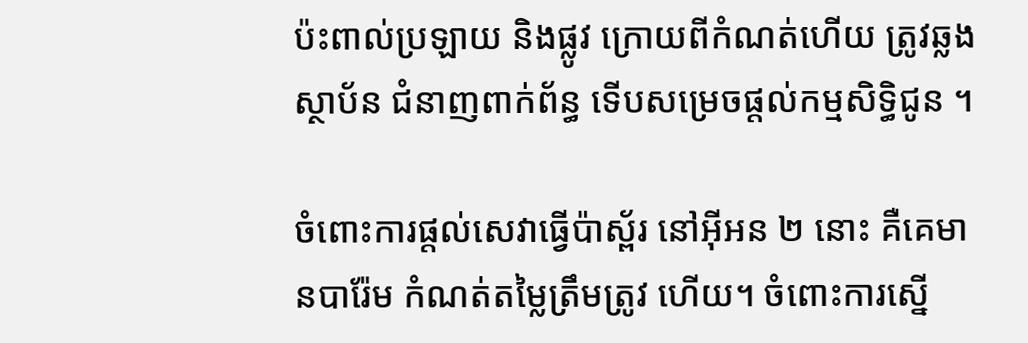ប៉ះពាល់ប្រឡាយ និងផ្លូវ ក្រោយពីកំណត់ហើយ ត្រូវឆ្លងស្ថាប័ន ជំនាញពាក់ព័ន្ធ ទើបសម្រេចផ្តល់កម្មសិទ្ធិជូន ។

ចំពោះការផ្តល់សេវាធ្វើប៉ាស័្ពរ នៅអុីអន ២ នោះ គឺគេមានបារ៉ែម កំណត់តម្លៃត្រឹមត្រូវ ហើយ។ ចំពោះការស្នើ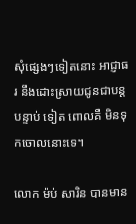សុំផ្សេងៗទៀតនោះ អាជ្ញាធរ នឹងដោះស្រាយជូនជាបន្តបន្ទាប់ ទៀត ពោលគឺ មិនទុកចោលនោះទេ។

លោក ម៉ប់ សារិន បានមាន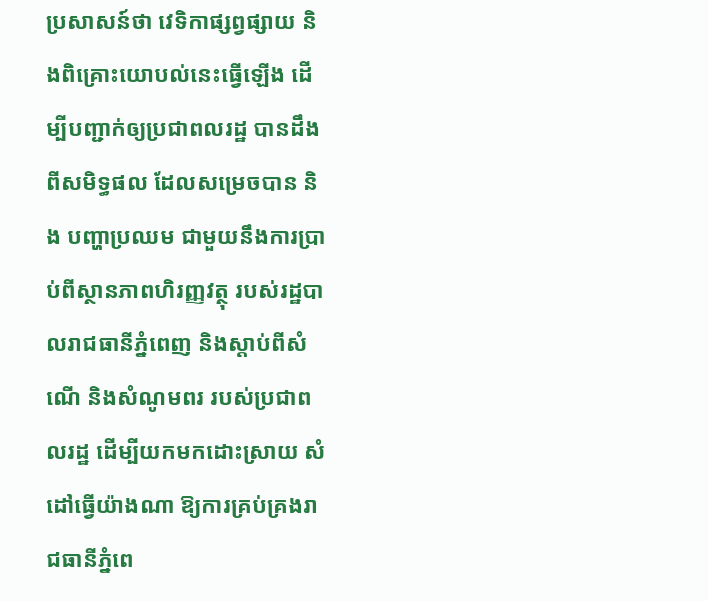ប្រសាសន៍ថា វេទិកាផ្សព្វផ្សាយ និងពិគ្រោះយោបល់នេះធ្វើឡើង ដើម្បីបញ្ជាក់ឲ្យប្រជាពលរដ្ឋ បានដឹងពីសមិទ្ធផល ដែលសម្រេចបាន និង បញ្ហាប្រឈម ជាមួយនឹងការប្រាប់ពីស្ថានភាពហិរញ្ញវត្ថុ របស់រដ្ឋបាលរាជធានីភ្នំពេញ និងស្តាប់ពីសំណើ និងសំណូមពរ របស់ប្រជាពលរដ្ឋ ដើម្បីយកមកដោះស្រាយ សំដៅធ្វើយ៉ាងណា ឱ្យការគ្រប់គ្រងរាជធានីភ្នំពេ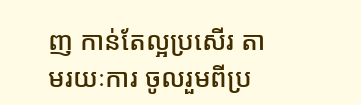ញ កាន់តែល្អប្រសើរ តាមរយៈការ ចូលរួមពីប្រ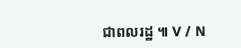ជាពលរដ្ឋ ៕ V / N